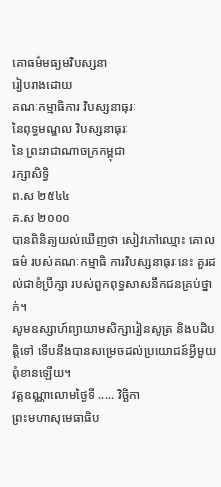គោធម៌មធ្យមវិបស្សនា
រៀបរាងដោយ
គណៈកម្មាធិការ វិបស្សនាធុរៈ
នៃពុទ្ធមណ្ឌល វិបស្សនាធុរៈ
នៃ ព្រះរាជាណាចក្រកម្ពុជា
រក្សាសិទ្ធិ
ព.ស ២៥៤៤
គ.ស ២០០០
បានពិនិត្យយល់ឃើញថា សៀវភៅឈ្មោះ គោលធម៌ របស់គណៈកម្មាធិ ការវិបស្សនាធុរៈនេះ គួរដល់ជាខំប្រឹក្សា របស់ពួកពុទ្ធសាសនឹកជនគ្រប់ថ្នាក់។
សូមឧស្សាហ៍ព្យាយាមសិក្សារៀនសូត្រ និងបដិបត្តិទៅ ទើបនឹងបានសម្រេចដល់ប្រយោជន៍អ្វីមួយពុំខានឡើយ។
វត្តឧណ្ណាលោមថ្ងៃទី ..... វិច្ឆិកា
ព្រះមហាសុមេធាធិប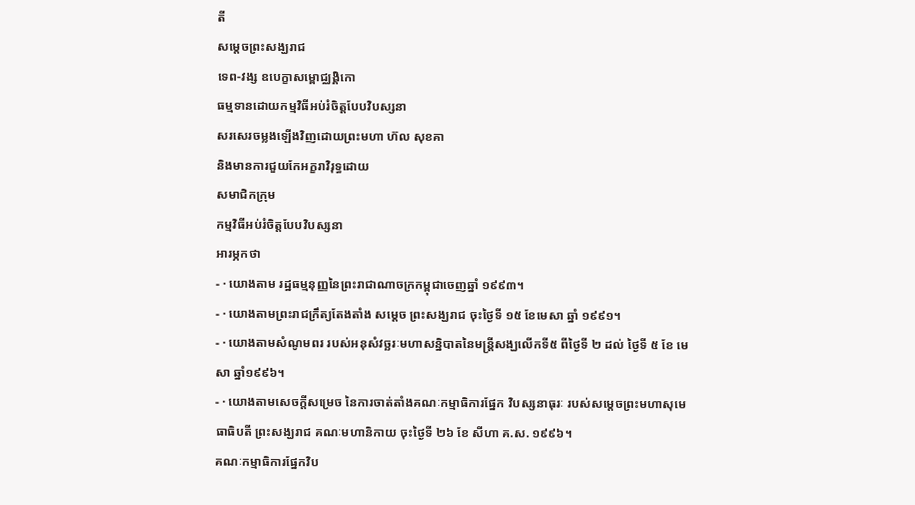តី
សម្តេចព្រះសង្ឃរាជ
ទេព‑វង្ស ឧបេក្ខាសម្ពោជ្ឈង្គិកោ
ធម្មទានដោយកម្មវិធីអប់រំចិត្តបែបវិបស្សនា
សរសេរចម្លងឡើងវិញដោយព្រះមហា ហ៊ល សុខគា
និងមានការជួយកែអក្ខរាវិរុទ្ធដោយ
សមាជិកក្រុម
កម្មវិធីអប់រំចិត្តបែបវិបស្សនា
អារម្ភកថា
- · យោងតាម រដ្ឋធម្មនុញ្ញនៃព្រះរាជាណាចក្រកម្ពុជាចេញឆ្នាំ ១៩៩៣។
- · យោងតាមព្រះរាជក្រឹត្យតែងតាំង សម្តេច ព្រះសង្ឃរាជ ចុះថ្ងៃទី ១៥ ខែមេសា ឆ្នាំ ១៩៩១។
- · យោងតាមសំណូមពរ របស់អនុសំវច្ឆរៈមហាសន្និបាតនៃមន្ត្រីសង្ឃលើកទី៥ ពីថ្ងៃទី ២ ដល់ ថ្ងៃទី ៥ ខែ មេសា ឆ្នាំ១៩៩៦។
- · យោងតាមសេចក្តីសម្រេច នៃការចាត់តាំងគណៈកម្មាធិការផ្នែក វិបស្សនាធុរៈ របស់សម្តេចព្រះមហាសុមេធាធិបតី ព្រះសង្ឃរាជ គណៈមហានិកាយ ចុះថ្ងៃទី ២៦ ខែ សីហា គ.ស. ១៩៩៦។
គណៈកម្មាធិការផ្នែកវិប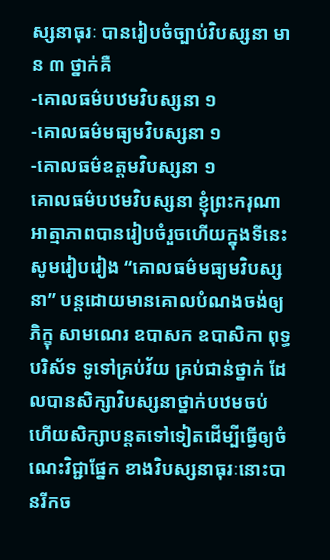ស្សនាធុរៈ បានរៀបចំច្បាប់វិបស្សនា មាន ៣ ថ្នាក់គឺ
‑គោលធម៌បឋមវិបស្សនា ១
‑គោលធម៌មធ្យមវិបស្សនា ១
‑គោលធម៌ឧត្តមវិបស្សនា ១
គោលធម៌បឋមវិបស្សនា ខ្ញុំព្រះករុណាអាត្មាភាពបានរៀបចំរួចហើយក្នុងទីនេះ សូមរៀបរៀង “គោលធម៌មធ្យមវិបស្សនា” បន្តដោយមានគោលបំណងចង់ឲ្យ ភិក្ខុ សាមណេរ ឧបាសក ឧបាសិកា ពុទ្ធបរិស័ទ ទូទៅគ្រប់វ័យ គ្រប់ជាន់ថ្នាក់ ដែលបានសិក្សាវិបស្សនាថ្នាក់បឋមចប់ ហើយសិក្សាបន្តតទៅទៀតដើម្បីធ្វើឲ្យចំណេះវិជ្ជាផ្នែក ខាងវិបស្សនាធុរៈនោះបានរីកច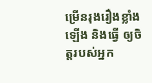ម្រើនរុងរឿងខ្លាំងឡើង និងធ្វើ ឲ្យចិត្តរបស់អ្នក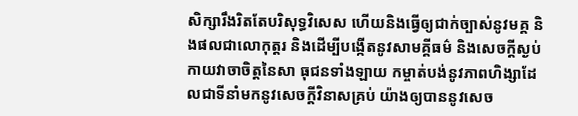សិក្សារឹងរិតតែបរិសុទ្ធវិសេស ហើយនិងធ្វើឲ្យជាក់ច្បាស់នូវមគ្គ និងផលជាលោកុត្តរ និងដើម្បីបង្កើតនូវសាមគ្គីធម៌ និងសេចក្តីស្ងប់កាយវាចាចិត្តនៃសា ធុជនទាំងឡាយ កម្ចាត់បង់នូវភាពហិង្សាដែលជាទីនាំមកនូវសេចក្តីវិនាសគ្រប់ យ៉ាងឲ្យបាននូវសេច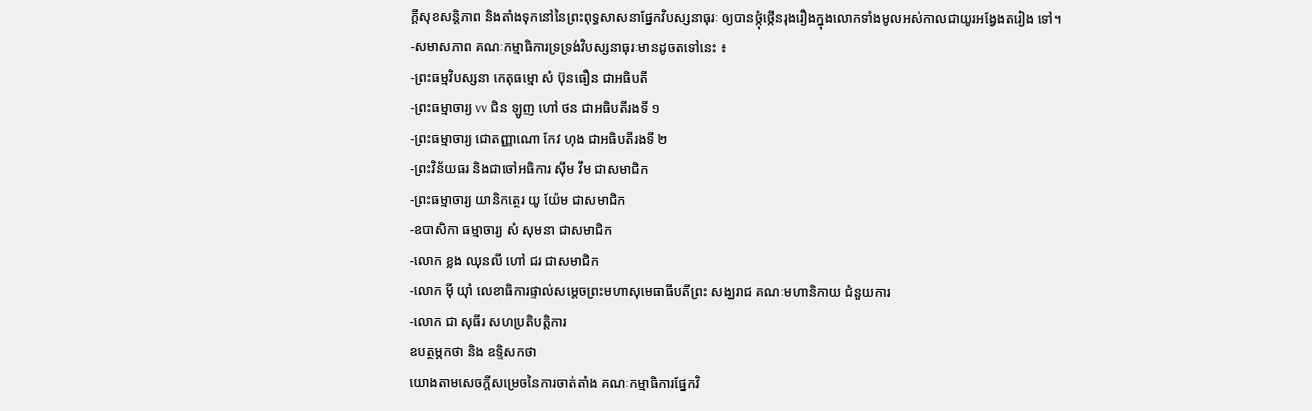ក្តីសុខសន្តិភាព និងតាំងទុកនៅនៃព្រះពុទ្ធសាសនាផ្នែកវិបស្សនាធុរៈ ឲ្យបានថ្កុំថ្កើនរុងរឿងក្នុងលោកទាំងមូលអស់កាលជាយូរអង្វែងតរៀង ទៅ។
‑សមាសភាព គណៈកម្មាធិការទ្រទ្រង់វិបស្សនាធុរៈមានដូចតទៅនេះ ៖
‑ព្រះធម្មវិបស្សនា កេតុធម្មោ សំ ប៊ុនធឿន ជាអធិបតី
‑ព្រះធម្មាចារ្យ vv ជិន ឡូញ ហៅ ថន ជាអធិបតីរងទី ១
‑ព្រះធម្មាចារ្យ ជោតញ្ញាណោ កែវ ហុង ជាអធិបតីរងទី ២
‑ព្រះវិន័យធរ និងជាចៅអធិការ ស៊ឹម វឹម ជាសមាជិក
‑ព្រះធម្មាចារ្យ យានិកត្ថេរ យូ យ៉ែម ជាសមាជិក
‑ឧបាសិកា ធម្មាចារ្យ សំ សុមនា ជាសមាជិក
‑លោក ខ្លង ឈុនលី ហៅ ជរ ជាសមាជិក
‑លោក ម៉ី យ៉ាំ លេខាធិការផ្ទាល់សម្តេចព្រះមហាសុមេធាធីបតីព្រះ សង្ឃរាជ គណៈមហានិកាយ ជំនួយការ
‑លោក ជា សុធីរ សហប្រតិបត្តិការ
ឧបត្ថម្ភកថា និង ឧទ្ទិសកថា
យោងតាមសេចក្តីសម្រេចនៃការចាត់តាំង គណៈកម្មាធិការផ្នែកវិ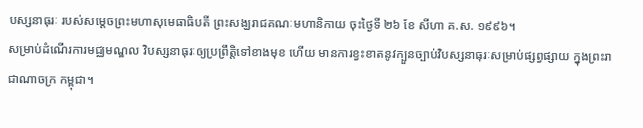បស្សនាធុរៈ របស់សម្តេចព្រះមហាសុមេធាធិបតី ព្រះសង្ឃរាជគណៈមហានិកាយ ចុះថ្ងៃទី ២៦ ខែ សីហា គ.ស. ១៩៩៦។
សម្រាប់ដំណើរការមជ្ឈមណ្ឌល វិបស្សនាធុរៈឲ្យប្រព្រឹត្តិទៅខាងមុខ ហើយ មានការខ្វះខាតនូវក្បួនច្បាប់វិបស្សនាធុរៈសម្រាប់ផ្សព្វផ្សាយ ក្នុងព្រះរាជាណាចក្រ កម្ពុជា។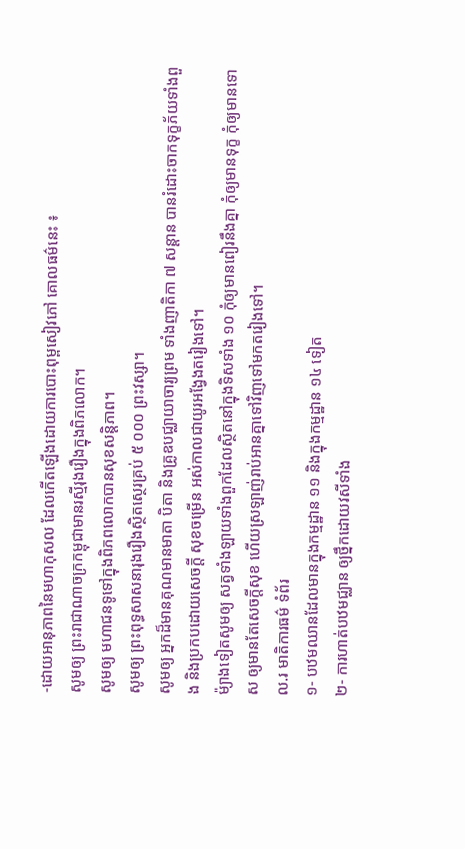‑ដោយអានុភាពនៃមហាកុសល ដែលកើតឡើងដោយការបោះពុម្ពសៀវភៅ គោលធម៌នេះ ៖
សូមឲ្យ ព្រះរាជាណាចក្រកម្ពុជាមានរស្មីរុងរឿងក្នុងពិភលោក។
សូមឲ្យ មហាជនទូទៅក្នុងពិភពលោកបានសុខសន្តិភាព។
សូមឲ្យ ព្រះពុទ្ធសាសនារុងរឿងស្ថិតស្ថេរគ្រប់ ៥ ០០០ ព្រះវស្សា។
សូមឲ្យ អ្នកដ៏មានគុណមានមាតា បិតា និងគ្រូឧបជ្ឈាយាចារ្យព្រម ទាំងញាតិកា ៧ សន្តាន បានរំដោះចាកទុក្ខភ័យទាំងពួង និងប្រកបដោយសេចក្តី សុខចម្រើន អស់កាលជាយូរអង្វែងតរៀងទៅ។
ម៉្យាងទៀតសូមឲ្យ សត្វទាំងឡាយទាំងពួកដែលស្ថិតនៅក្នុងទិសទាំង ១០ កុំឲ្យមានពៀរនឹងគ្នា កុំឲ្យមានទុក្ខ កុំឲ្យមានទោស ឲ្យមានតែសេចក្តីសុខ ហើយស្រឡាញ់រាប់អានគ្នាទៅវិញទៅមកតរៀងទៅ។
ល.រ មាតិការធម៌ ទំព័រ
១‑ បឋមឈានដែលមានក្នុងកម្មដ្ឋាន ១១ និងក្នុងកម្មដ្ឋាន ១៤ ទៀត
២‑ ការហាត់បឋមជ្ឈាន ឲ្យថ្នឹកដោយវសីទាំង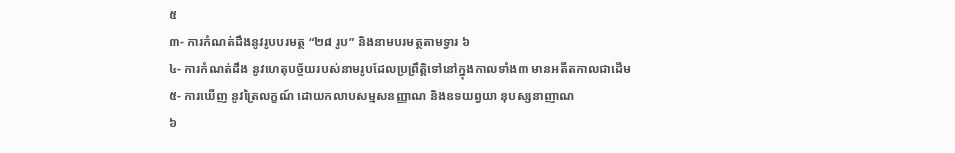៥
៣‑ ការកំណត់ដឹងនូវរូបបរមត្ថ “២៨ រូប” និងនាមបរមត្ថតាមទ្វារ ៦
៤‑ ការកំណត់ដឹង នូវហេតុបច្ច័យរបស់នាមរូបដែលប្រព្រឹត្តិទៅនៅក្នុងកាលទាំង៣ មានអតីតកាលជាដើម
៥‑ ការឃើញ នូវត្រៃលក្ខណ៍ ដោយកលាបសម្មសនញ្ញាណ និងឧទយព្វយា នុបស្សនាញាណ
៦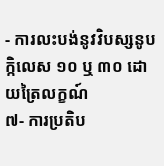‑ ការលះបង់នូវវិបស្សនូបក្កិលេស ១០ ឬ ៣០ ដោយត្រៃលក្ខណ៍
៧‑ ការប្រតិប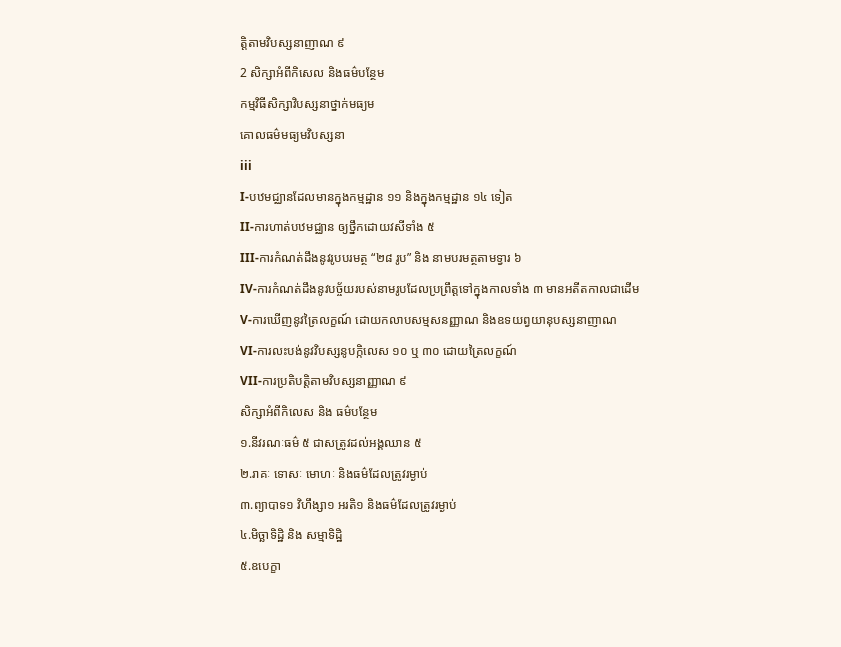ត្តិតាមវិបស្សនាញាណ ៩
2 សិក្សាអំពីកិសេល និងធម៌បន្ថែម
កម្មវិធីសិក្សាវិបស្សនាថ្នាក់មធ្យម
គោលធម៌មធ្យមវិបស្សនា
iii
I-បឋមជ្ឈានដែលមានក្នុងកម្មដ្ឋាន ១១ និងក្នុងកម្មដ្ឋាន ១៤ ទៀត
II-ការហាត់បឋមជ្ឈាន ឲ្យថ្នឹកដោយវសីទាំង ៥
III-ការកំណត់ដឹងនូវរូបបរមត្ថ “២៨ រូប” និង នាមបរមត្ថតាមទ្វារ ៦
IV-ការកំណត់ដឹងនូវបច្ច័យរបស់នាមរូបដែលប្រព្រឹត្តទៅក្នុងកាលទាំង ៣ មានអតីតកាលជាដើម
V-ការឃើញនូវត្រៃលក្ខណ៍ ដោយកលាបសម្មសនញ្ញាណ និងឧទយព្វយានុបស្សនាញាណ
VI-ការលះបង់នូវវិបស្សនូបក្កិលេស ១០ ឬ ៣០ ដោយត្រៃលក្ខណ៍
VII-ការប្រតិបត្តិតាមវិបស្សនាញ្ញាណ ៩
សិក្សាអំពីកិលេស និង ធម៌បន្ថែម
១.នីវរណៈធម៌ ៥ ជាសត្រូវដល់អង្គឈាន ៥
២.រាគៈ ទោសៈ មោហៈ និងធម៌ដែលត្រូវរម្ងាប់
៣.ព្យាបាទ១ វិហឹង្សា១ អរតិ១ និងធម៌ដែលត្រូវរម្ងាប់
៤.មិច្ឆាទិដ្ឋិ និង សម្មាទិដ្ឋិ
៥.ឧបេក្ខា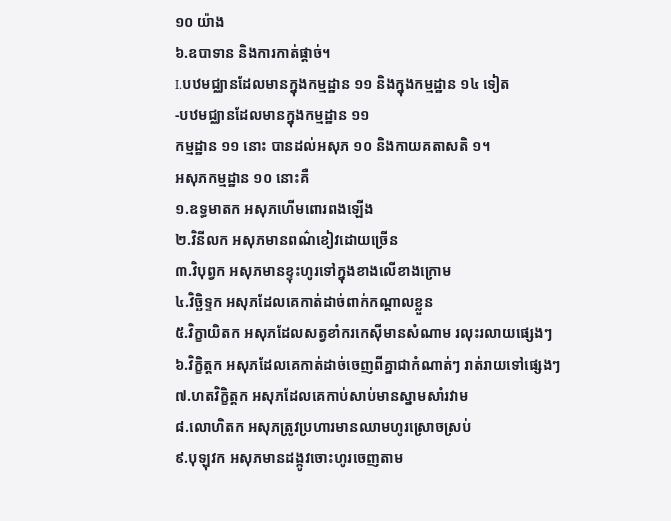១០ យ៉ាង
៦.ឧបាទាន និងការកាត់ផ្តាច់។
I.បឋមជ្ឈានដែលមានក្នុងកម្មដ្ឋាន ១១ និងក្នុងកម្មដ្ឋាន ១៤ ទៀត
‑បឋមជ្ឈានដែលមានក្នុងកម្មដ្ឋាន ១១
កម្មដ្ឋាន ១១ នោះ បានដល់អសុភ ១០ និងកាយគតាសតិ ១។
អសុភកម្មដ្ឋាន ១០ នោះគឺ
១.ឧទ្ធមាតក អសុភហើមពោរពងឡើង
២.វិនីលក អសុភមានពណ៌ខៀវដោយច្រើន
៣.វិបុព្វក អសុភមានខ្ទុះហូរទៅក្នុងខាងលើខាងក្រោម
៤.វិច្ឆិទ្ទក អសុភដែលគេកាត់ដាច់ពាក់កណ្តាលខ្លួន
៥.វិក្ខាយិតក អសុភដែលសត្វខាំករកេស៊ីមានសំណាម រលុះរលាយផ្សេងៗ
៦.វិក្ខិត្តក អសុភដែលគេកាត់ដាច់ចេញពីគ្នាជាកំណាត់ៗ រាត់រាយទៅផ្សេងៗ
៧.ហតវិក្ខិត្តក អសុភដែលគេកាប់សាប់មានស្នាមសាំរវាម
៨.លោហិតក អសុភត្រូវប្រហារមានឈាមហូរស្រោចស្រប់
៩.បុឡុវក អសុភមានដង្កូវចោះហូរចេញតាម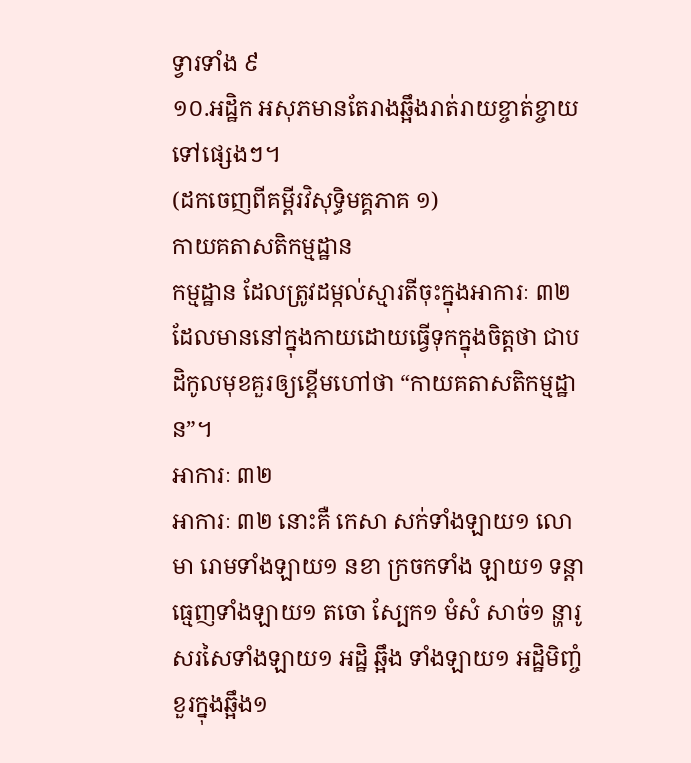ទ្វារទាំង ៩
១០.អដ្ឋិក អសុភមានតែរាងឆ្អឹងរាត់រាយខ្ចាត់ខ្ចាយទៅផ្សេងៗ។
(ដកចេញពីគម្ពីរវិសុទ្ធិមគ្គភាគ ១)
កាយគតាសតិកម្មដ្ឋាន
កម្មដ្ឋាន ដែលត្រូវដម្កល់ស្មារតីចុះក្នុងអាការៈ ៣២ ដែលមាននៅក្នុងកាយដោយធ្វើទុកក្នុងចិត្តថា ជាបដិកូលមុខគួរឲ្យខ្ពើមហៅថា “កាយគតាសតិកម្មដ្ឋាន”។
អាការៈ ៣២
អាការៈ ៣២ នោះគឺ កេសា សក់ទាំងឡាយ១ លោមា រោមទាំងឡាយ១ នខា ក្រចកទាំង ឡាយ១ ទន្តា ធ្មេញទាំងឡាយ១ តចោ ស្បែក១ មំសំ សាច់១ ន្ហារូ សរសៃទាំងឡាយ១ អដ្ឋិ ឆ្អឹង ទាំងឡាយ១ អដ្ឋិមិញ្ចំ ខួរក្នុងឆ្អឹង១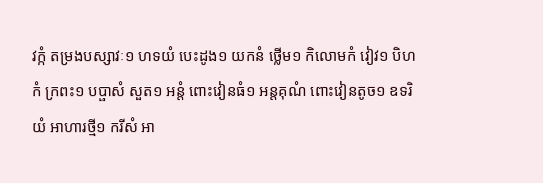វក្កំ តម្រងបស្សាវៈ១ ហទយំ បេះដូង១ យកនំ ថ្លើម១ កិលោមកំ វៀវ១ បិហកំ ក្រពះ១ បប្ផាសំ សួត១ អន្តំ ពោះវៀនធំ១ អន្តគុណំ ពោះវៀនតូច១ ឧទរិយំ អាហារថ្មី១ ករីសំ អា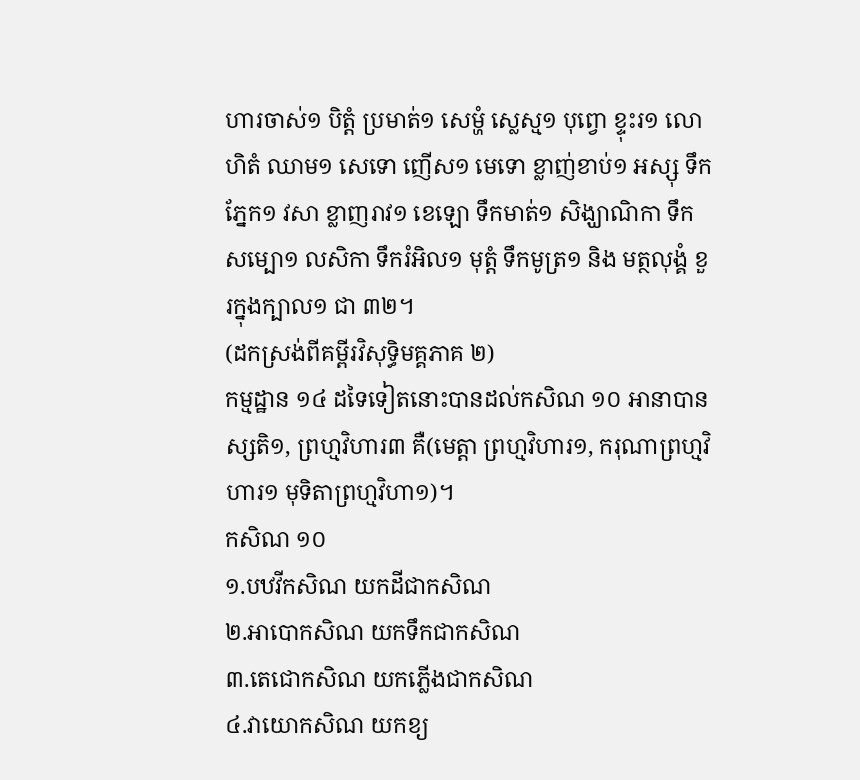ហារចាស់១ បិត្តំ ប្រមាត់១ សេម្ហំ សេ្លស្ម១ បុព្វោ ខ្ទុះរ១ លោហិតំ ឈាម១ សេទោ ញើស១ មេទោ ខ្លាញ់ខាប់១ អស្សុ ទឹកភ្នែក១ វសា ខ្លាញរាវ១ ខេឡោ ទឹកមាត់១ សិង្ឃាណិកា ទឹកសម្បោ១ លសិកា ទឹករំអិល១ មុត្តំ ទឹកមូត្រ១ និង មត្ថលុង្គំ ខួរក្នុងក្បាល១ ជា ៣២។
(ដកស្រង់ពីគម្ពីរវិសុទ្ធិមគ្គភាគ ២)
កម្មដ្ឋាន ១៤ ដទៃទៀតនោះបានដល់កសិណ ១០ អានាបានស្សតិ១, ព្រហ្មវិហារ៣ គឺ(មេត្តា ព្រហ្មវិហារ១, ករុណាព្រហ្មវិហារ១ មុទិតាព្រហ្មវិហា១)។
កសិណ ១០
១.បឋវីកសិណ យកដីជាកសិណ
២.អាបោកសិណ យកទឹកជាកសិណ
៣.តេជោកសិណ យកភ្លើងជាកសិណ
៤.វាយោកសិណ យកខ្យ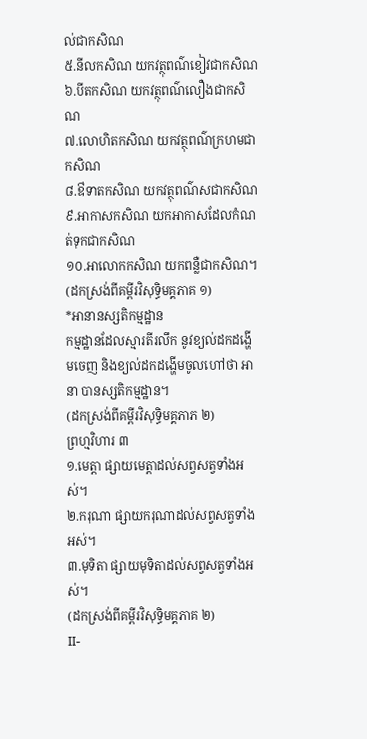ល់ជាកសិណ
៥.នីលកសិណ យកវត្ថុពណ៌ខៀវជាកសិណ
៦.បីតកសិណ យកវត្ថុពណ៌លឿងជាកសិណ
៧.លោហិតកសិណ យកវត្ថុពណ៌ក្រហមជាកសិណ
៨.ឳទាតកសិណ យកវត្ថុពណ៌សជាកសិណ
៩.អាកាសកសិណ យកអាកាសដែលកំណត់ទុកជាកសិណ
១០.អាលោកកសិណ យកពន្លឺជាកសិណ។
(ដកស្រង់ពីគម្ពីរវិសុទ្ធិមគ្គភាគ ១)
*អានានស្សតិកម្មដ្ឋាន
កម្មដ្ឋានដែលស្មារតីរលឹក នូវខ្យល់ដកដង្ហើមចេញ និងខ្យល់ដកដង្ហើមចូលហៅថា អានា បានស្សតិកម្មដ្ឋាន។
(ដកស្រង់ពីគម្ពីរវិសុទ្ធិមគ្គភាភ ២)
ព្រហ្មវិហារ ៣
១.មេត្តា ផ្សាយមេត្តាដល់សព្វសត្វទាំងអស់។
២.ករុណា ផ្សាយករុណាដល់សព្វសត្វទាំងអស់។
៣.មុទិតា ផ្សាយមុទិតាដល់សព្វសត្វទាំងអស់។
(ដកស្រង់ពីគម្ពីរវិសុទ្ធិមគ្គភាគ ២)
II-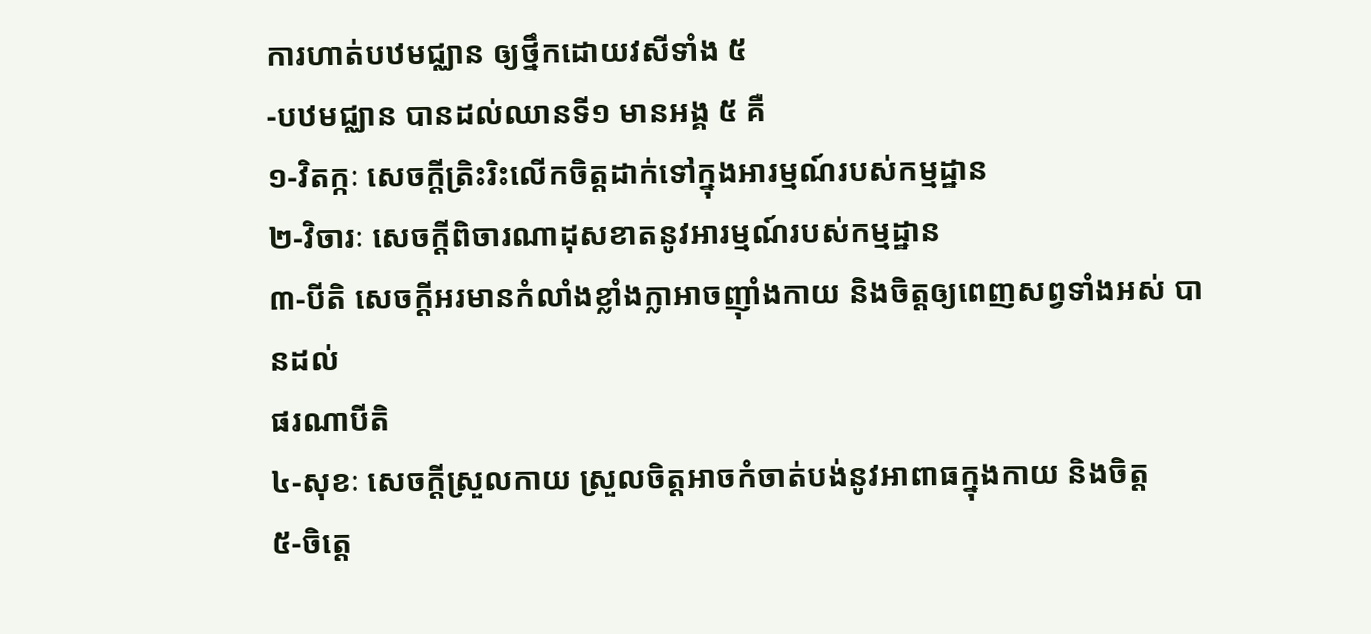ការហាត់បឋមជ្ឈាន ឲ្យថ្នឹកដោយវសីទាំង ៥
‑បឋមជ្ឈាន បានដល់ឈានទី១ មានអង្គ ៥ គឺ
១‑វិតក្កៈ សេចក្តីត្រិះរិះលើកចិត្តដាក់ទៅក្នុងអារម្មណ៍របស់កម្មដ្ឋាន
២‑វិចារៈ សេចក្តីពិចារណាដុសខាតនូវអារម្មណ៍របស់កម្មដ្ឋាន
៣‑បីតិ សេចក្តីអរមានកំលាំងខ្លាំងក្លាអាចញ៉ាំងកាយ និងចិត្តឲ្យពេញសព្វទាំងអស់ បានដល់
ផរណាបីតិ
៤‑សុខៈ សេចក្តីស្រួលកាយ ស្រួលចិត្តអាចកំចាត់បង់នូវអាពាធក្នុងកាយ និងចិត្ត
៥‑ចិត្តេ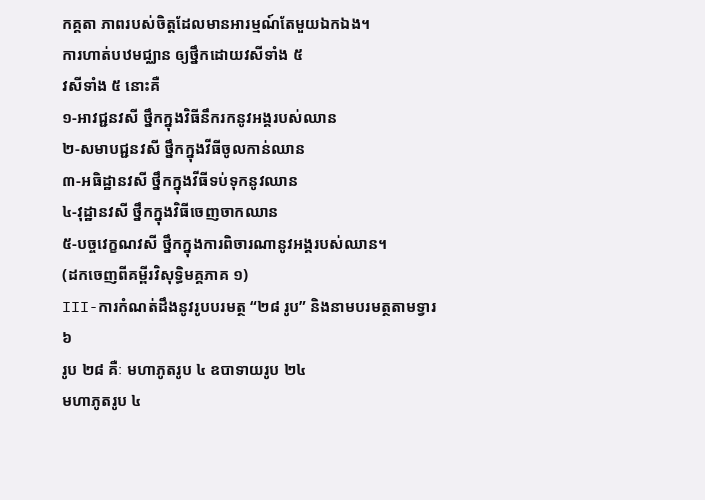កគ្គតា ភាពរបស់ចិត្តដែលមានអារម្មណ៍តែមួយឯកឯង។
ការហាត់បឋមជ្ឈាន ឲ្យថ្នឹកដោយវសីទាំង ៥
វសីទាំង ៥ នោះគឺ
១‑អាវជ្ជនវសី ថ្នឹកក្នុងវិធីនឹករកនូវអង្គរបស់ឈាន
២‑សមាបជ្ជនវសី ថ្នឹកក្នុងវីធីចូលកាន់ឈាន
៣‑អធិដ្ឋានវសី ថ្នឹកក្នុងវីធីទប់ទុកនូវឈាន
៤‑វុដ្ឋានវសី ថ្នឹកក្នុងវិធីចេញចាកឈាន
៥‑បច្ចវេក្ខណវសី ថ្នឹកក្នុងការពិចារណានូវអង្គរបស់ឈាន។
(ដកចេញពីគម្ពីរវិសុទ្ធិមគ្គភាគ ១)
III-ការកំណត់ដឹងនូវរូបបរមត្ថ “២៨ រូប” និងនាមបរមត្ថតាមទ្វារ ៦
រូប ២៨ គឺៈ មហាភូតរូប ៤ ឧបាទាយរូប ២៤
មហាភូតរូប ៤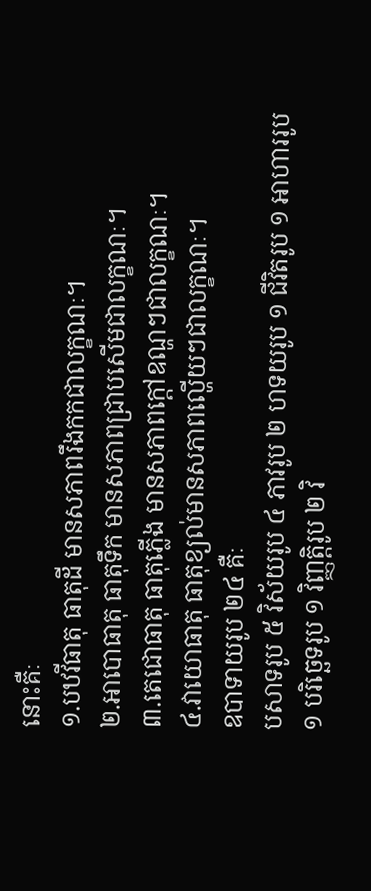នោះគឺៈ
១.បឋវីធាតុ ធាតុដី មានសភាពរឹងកកជាលក្ខណៈ។
២.អាបោធាតុ ធាតុទឹក មានសភាពជ្រាបសើមជាលក្ខណៈ។
៣.តេជោធាតុ ធាតុភ្លើង មានសភាពក្តៅឧណ្ហៗជាលក្ខណៈ។
៤.វាយោធាតុ ធាតុខ្យល់មានសភាពល្ហើយៗជាលក្ខណៈ។
ឧបាទាយរូប ២៤ គឺៈ
បសាទរូប ៥ វិស័យរូប ៤ ភាវរូប ២ ហទយរូប ១ ជីវិតរូប ១ អាហាររូប ១ បរិច្ឆេទរូប ១ វិញ្ញត្តិរូប ២ វិ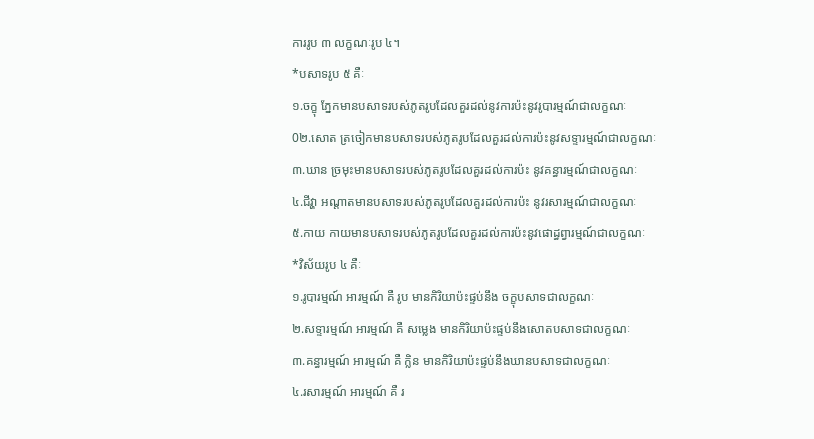ការរូប ៣ លក្ខណៈរូប ៤។
*បសាទរូប ៥ គឺៈ
១.ចក្ខុ ភ្នែកមានបសាទរបស់ភូតរូបដែលគួរដល់នូវការប៉ះនូវរូបារម្មណ៍ជាលក្ខណៈ
0២.សោត ត្រចៀកមានបសាទរបស់ភូតរូបដែលគួរដល់ការប៉ះនូវសទ្ទារម្មណ៍ជាលក្ខណៈ
៣.ឃាន ច្រមុះមានបសាទរបស់ភូតរូបដែលគួរដល់ការប៉ះ នូវគន្ធារម្មណ៍ជាលក្ខណៈ
៤.ជីវ្ហា អណ្តាតមានបសាទរបស់ភូតរូបដែលគួរដល់ការប៉ះ នូវរសារម្មណ៍ជាលក្ខណៈ
៥.កាយ កាយមានបសាទរបស់ភូតរូបដែលគួរដល់ការប៉ះនូវផោដ្ធព្វារម្មណ៍ជាលក្ខណៈ
*វិស័យរូប ៤ គឺៈ
១.រូបារម្មណ៍ អារម្មណ៍ គឺ រូប មានកិរិយាប៉ះផ្ទប់នឹង ចក្ខុបសាទជាលក្ខណៈ
២.សទ្ទារម្មណ៍ អារម្មណ៍ គឺ សម្លេង មានកិរិយាប៉ះផ្ទប់នឹងសោតបសាទជាលក្ខណៈ
៣.គន្ធារម្មណ៍ អារម្មណ៍ គឺ ក្លិន មានកិរិយាប៉ះផ្ទប់នឹងឃានបសាទជាលក្ខណៈ
៤.រសារម្មណ៍ អារម្មណ៍ គឺ រ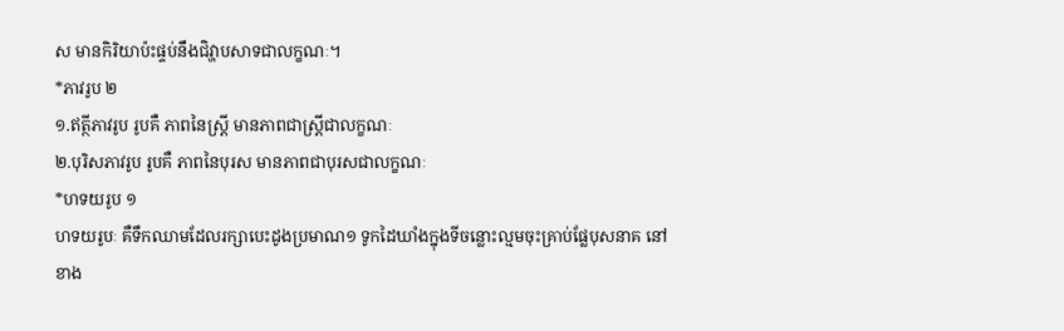ស មានកិរិយាប៉ះផ្ទប់នឹងជិវ្ហាបសាទជាលក្ខណៈ។
*ភាវរូប ២
១.ឥត្ថីភាវរូប រូបគឺ ភាពនៃស្រ្តី មានភាពជាស្ត្រីជាលក្ខណៈ
២.បុរិសភាវរូប រូបគឺ ភាពនៃបុរស មានភាពជាបុរសជាលក្ខណៈ
*ហទយរូប ១
ហទយរូបៈ គឺទឹកឈាមដែលរក្សាបេះដូងប្រមាណ១ ទូកដៃឃាំងក្នុងទីចន្លោះល្មមចុះគ្រាប់ផ្លែបុសនាគ នៅខាង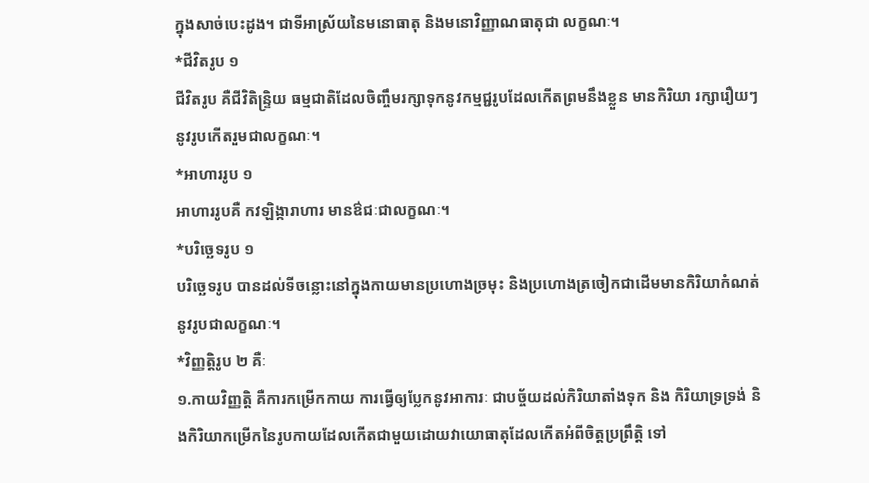ក្នុងសាច់បេះដូង។ ជាទីអាស្រ័យនៃមនោធាតុ និងមនោវិញ្ញាណធាតុជា លក្ខណៈ។
*ជីវិតរូប ១
ជីវិតរូប គឺជីវិតិន្ទ្រិយ ធម្មជាតិដែលចិញ្ចឹមរក្សាទុកនូវកម្មជ្ជរូបដែលកើតព្រមនឹងខ្លួន មានកិរិយា រក្សារឿយៗ នូវរូបកើតរួមជាលក្ខណៈ។
*អាហាររូប ១
អាហាររូបគឺ កវឡិង្ការាហារ មានឳជៈជាលក្ខណៈ។
*បរិច្ឆេទរូប ១
បរិច្ឆេទរូប បានដល់ទីចន្លោះនៅក្នុងកាយមានប្រហោងច្រមុះ និងប្រហោងត្រចៀកជាដើមមានកិរិយាកំណត់នូវរូបជាលក្ខណៈ។
*វិញ្ញត្តិរូប ២ គឺៈ
១.កាយវិញ្ញត្តិ គឺការកម្រើកកាយ ការធ្វើឲ្យប្លែកនូវអាការៈ ជាបច្ច័យដល់កិរិយាតាំងទុក និង កិរិយាទ្រទ្រង់ និងកិរិយាកម្រើកនៃរូបកាយដែលកើតជាមួយដោយវាយោធាតុដែលកើតអំពីចិត្តប្រព្រឹត្តិ ទៅ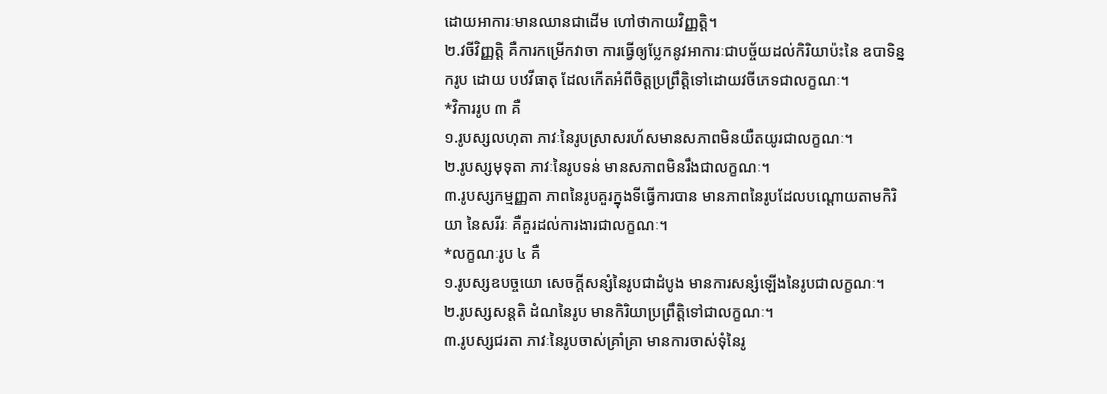ដោយអាការៈមានឈានជាដើម ហៅថាកាយវិញ្ញត្តិ។
២.វចីវិញ្ញត្តិ គឺការកម្រើកវាចា ការធ្វើឲ្យប្លែកនូវអាការៈជាបច្ច័យដល់កិរិយាប៉ះនៃ ឧបាទិន្នករូប ដោយ បឋវីធាតុ ដែលកើតអំពីចិត្តប្រព្រឹត្តិទៅដោយវចីភេទជាលក្ខណៈ។
*វិការរូប ៣ គឺ
១.រូបស្សលហុតា ភាវៈនៃរូបស្រាសរហ័សមានសភាពមិនយឺតយូរជាលក្ខណៈ។
២.រូបស្សមុទុតា ភាវៈនៃរូបទន់ មានសភាពមិនរឹងជាលក្ខណៈ។
៣.រូបស្សកម្មញ្ញតា ភាពនៃរូបគួរក្នុងទីធ្វើការបាន មានភាពនៃរូបដែលបណ្តោយតាមកិរិយា នៃសរីរៈ គឺគួរដល់ការងារជាលក្ខណៈ។
*លក្ខណៈរូប ៤ គឺ
១.រូបស្សឧបច្ចយោ សេចក្តីសន្សំនៃរូបជាដំបូង មានការសន្សំឡើងនៃរូបជាលក្ខណៈ។
២.រូបស្សសន្តតិ ដំណនៃរូប មានកិរិយាប្រព្រឹត្តិទៅជាលក្ខណៈ។
៣.រូបស្សជរតា ភាវៈនៃរូបចាស់គ្រាំគ្រា មានការចាស់ទុំនៃរូ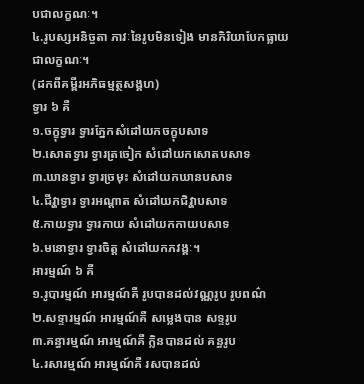បជាលក្ខណៈ។
៤.រូបស្សអនិច្ចតា ភាវៈនៃរូបមិនទៀង មានកិរិយាបែកធ្លាយជាលក្ខណៈ។
(ដកពីគម្ពីរអភិធម្មត្ថសង្គហ)
ទ្វារ ៦ គឺ
១.ចក្ខុទ្វារ ទ្វារភ្នែកសំដៅយកចក្ខុបសាទ
២.សោតទ្វារ ទ្វារត្រចៀក សំដៅយកសោតបសាទ
៣.ឃានទ្វារ ទ្វារច្រមុះ សំដៅយកឃានបសាទ
៤.ជីវ្ហាទ្វារ ទ្វារអណ្តាត សំដៅយកជិវ្ហាបសាទ
៥.កាយទ្វារ ទ្វារកាយ សំដៅយកកាយបសាទ
៦.មនោទ្វារ ទ្វារចិត្ត សំដៅយកភវង្គៈ។
អារម្មណ៍ ៦ គឺ
១.រូបារម្មណ៍ អារម្មណ៍គឺ រូបបានដល់វណ្ណរូប រូបពណ៌
២.សទ្ទារម្មណ៍ អារម្មណ៍គឺ សម្លេងបាន សទ្ទរូប
៣.គន្ធារម្មណ៍ អារម្មណ៍គឺ ក្លិនបានដល់ គន្ធរូប
៤.រសារម្មណ៍ អារម្មណ៍គឺ រសបានដល់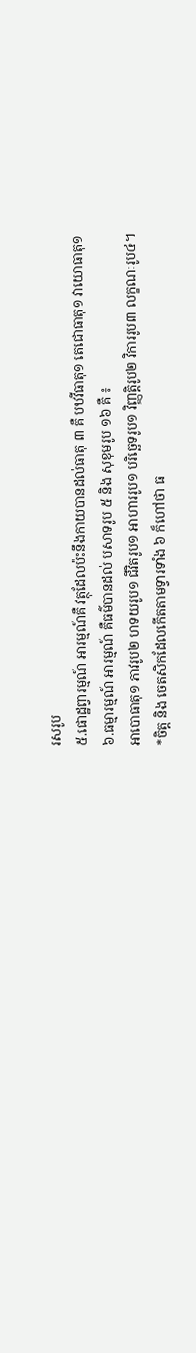រសរូប
៥.ផោដ្ឋព្វារម្មណ៍ អារម្មណ៍គឺ វត្ថុដែលប៉ះនឹងកាយបានដល់ធាតុ ៣ គឺ បឋវីធាតុ១ តេជោធាតុ១ វាយោធាតុ១
៦.ធម្មារម្មណ៍ អារម្មណ៍ គឺធម៌បានដល់ បសាទរូប ៥ និង សុខុមរូប ១៦ គឺ ៖
អាបោធាតុ១ ភាវរូប២ ហទយរូប១ ជីវិតរូប១ អាហាររូប១ បរិច្ឆេទរូប១ វិញ្ញត្តិរូប២ វិការរូប៣ លក្ខណៈរូប៤។
*ចិត្ត និង ចេតសិកដែលកើតតាមទ្វារទាំង ៦ ក៏ហៅថា ធ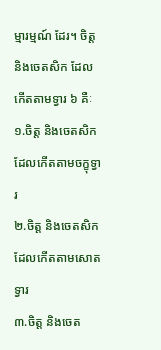ម្មារម្មណ៍ ដែរ។ ចិត្ត និងចេតសិក ដែលកើតតាមទ្វារ ៦ គឺៈ
១.ចិត្ត និងចេតសិក ដែលកើតតាមចក្ខុទ្វារ
២.ចិត្ត និងចេតសិក ដែលកើតតាមសោតទ្វារ
៣.ចិត្ត និងចេត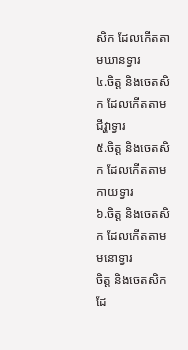សិក ដែលកើតតាមឃានទ្វារ
៤.ចិត្ត និងចេតសិក ដែលកើតតាមជីវ្ហាទ្វារ
៥.ចិត្ត និងចេតសិក ដែលកើតតាមកាយទ្វារ
៦.ចិត្ត និងចេតសិក ដែលកើតតាមមនោទ្វារ
ចិត្ត និងចេតសិកដែ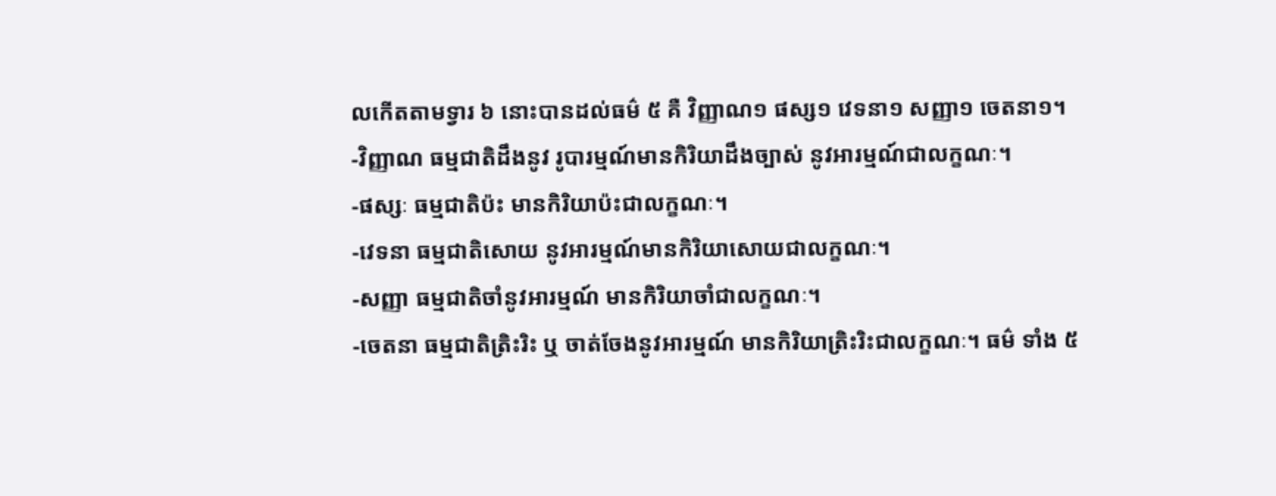លកើតតាមទ្វារ ៦ នោះបានដល់ធម៌ ៥ គឺ វិញ្ញាណ១ ផស្ស១ វេទនា១ សញ្ញា១ ចេតនា១។
‑វិញ្ញាណ ធម្មជាតិដឹងនូវ រូបារម្មណ៍មានកិរិយាដឹងច្បាស់ នូវអារម្មណ៍ជាលក្ខណៈ។
‑ផស្សៈ ធម្មជាតិប៉ះ មានកិរិយាប៉ះជាលក្ខណៈ។
‑វេទនា ធម្មជាតិសោយ នូវអារម្មណ៍មានកិរិយាសោយជាលក្ខណៈ។
‑សញ្ញា ធម្មជាតិចាំនូវអារម្មណ៍ មានកិរិយាចាំជាលក្ខណៈ។
‑ចេតនា ធម្មជាតិត្រិះរិះ ឬ ចាត់ចែងនូវអារម្មណ៍ មានកិរិយាត្រិះរិះជាលក្ខណៈ។ ធម៌ ទាំង ៥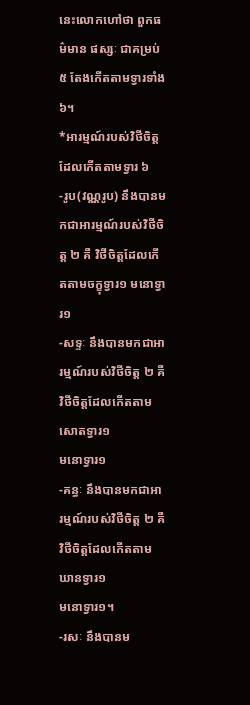នេះលោកហៅថា ពួកធម៌មាន ផស្សៈ ជាគម្រប់ ៥ តែងកើតតាមទ្វារទាំង ៦។
*អារម្មណ៍របស់វិថីចិត្តដែលកើតតាមទ្វារ ៦
‑រូប(វណ្ណរូប) នឹងបានមកជាអារម្មណ៍របស់វិថីចិត្ត ២ គឺ វិថីចិត្តដែលកើតតាមចក្ខុទ្វារ១ មនោទ្វារ១
‑សទ្ទៈ នឹងបានមកជាអារម្មណ៍របស់វិថីចិត្ត ២ គឺ វិថីចិត្តដែលកើតតាមសោតទ្វារ១
មនោទ្វារ១
‑គន្ធៈ នឹងបានមកជាអារម្មណ៍របស់វិថីចិត្ត ២ គឺ វិថីចិត្តដែលកើតតាមឃានទ្វារ១
មនោទ្វារ១។
‑រសៈ នឹងបានម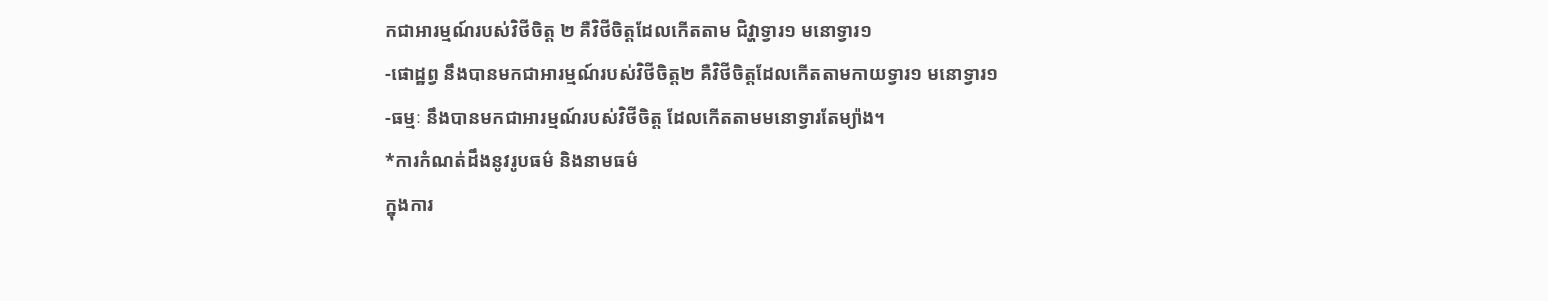កជាអារម្មណ៍របស់វិថីចិត្ត ២ គឺវិថីចិត្តដែលកើតតាម ជិវ្ហាទ្វារ១ មនោទ្វារ១
‑ផោដ្ឋព្វ នឹងបានមកជាអារម្មណ៍របស់វិថីចិត្ត២ គឺវិថីចិត្តដែលកើតតាមកាយទ្វារ១ មនោទ្វារ១
‑ធម្មៈ នឹងបានមកជាអារម្មណ៍របស់វិថីចិត្ត ដែលកើតតាមមនោទ្វារតែម្យ៉ាង។
*ការកំណត់ដឹងនូវរូបធម៌ និងនាមធម៌
ក្នុងការ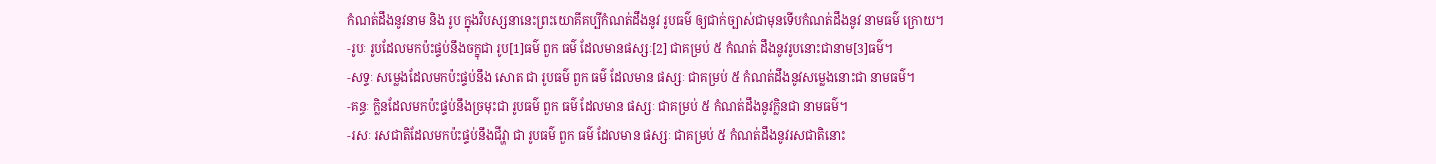កំណត់ដឹងនូវនាម និង រូប ក្នុងវិបស្សនានេះព្រះយោគីគប្បីកំណត់ដឹងនូវ រូបធម៌ ឲ្យជាក់ច្បាស់ជាមុនទើបកំណត់ដឹងនូវ នាមធម៌ ក្រោយ។
‑រូបៈ រូបដែលមកប៉ះផ្ទប់នឹងចក្ខុជា រូប[1]ធម៌ ពួក ធម៌ ដែលមានផស្សៈ[2] ជាគម្រប់ ៥ កំណត់ ដឹងនូវរូបនោះជានាម[3]ធម៌។
‑សទ្ទៈ សម្លេងដែលមកប៉ះផ្ទប់នឹង សោត ជា រូបធម៌ ពួក ធម៌ ដែលមាន ផស្សៈ ជាគម្រប់ ៥ កំណត់ដឹងនូវសម្លេងនោះជា នាមធម៌។
‑គន្ធៈ ក្លិនដែលមកប៉ះផ្ទប់នឹងច្រមុះជា រូបធម៌ ពួក ធម៌ ដែលមាន ផស្សៈ ជាគម្រប់ ៥ កំណត់ដឹងនូវក្លិនជា នាមធម៌។
‑រសៈ រសជាតិដែលមកប៉ះផ្ទប់នឹងជីវ្ហា ជា រូបធម៌ ពួក ធម៌ ដែលមាន ផស្សៈ ជាគម្រប់ ៥ កំណត់ដឹងនូវរសជាតិនោះ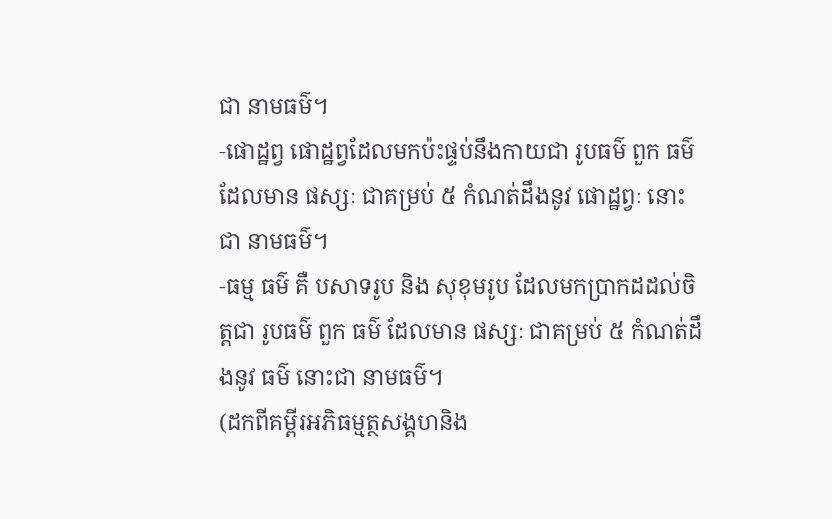ជា នាមធម៌។
‑ផោដ្ឋព្វ ផោដ្ឋព្វដែលមកប៉ះផ្ទប់នឹងកាយជា រូបធម៌ ពួក ធម៌ ដែលមាន ផស្សៈ ជាគម្រប់ ៥ កំណត់ដឹងនូវ ផោដ្ឋព្វៈ នោះជា នាមធម៌។
‑ធម្ម ធម៌ គឺ បសាទរូប និង សុខុមរូប ដែលមកប្រាកដដល់ចិត្តជា រូបធម៌ ពួក ធម៌ ដែលមាន ផស្សៈ ជាគម្រប់ ៥ កំណត់ដឹងនូវ ធម៌ នោះជា នាមធម៌។
(ដកពីគម្ពីរអភិធម្មត្ថសង្គហនិង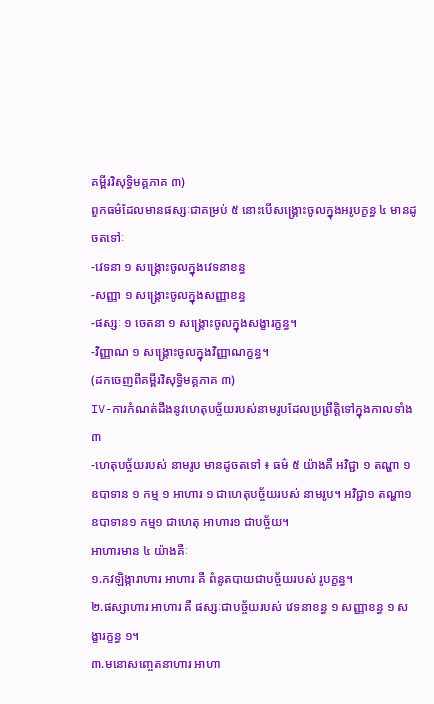គម្ពីរវិសុទ្ធិមគ្គភាគ ៣)
ពួកធម៌ដែលមានផស្សៈជាគម្រប់ ៥ នោះបើសង្គ្រោះចូលក្នុងអរូបក្ខន្ធ ៤ មានដូចតទៅៈ
‑វេទនា ១ សង្រ្គោះចូលក្នុងវេទនាខន្ធ
‑សញ្ញា ១ សង្គ្រោះចូលក្នុងសញ្ញាខន្ធ
‑ផស្សៈ ១ ចេតនា ១ សង្រ្គោះចូលក្នុងសង្ខារក្ខន្ធ។
‑វិញ្ញាណ ១ សង្គ្រោះចូលក្នុងវិញ្ញាណក្ខន្ធ។
(ដកចេញពីគម្ពីរវិសុទ្ធិមគ្គភាគ ៣)
IV-ការកំណត់ដឹងនូវហេតុបច្ច័យរបស់នាមរូបដែលប្រព្រឹត្តិទៅក្នុងកាលទាំង៣
‑ហេតុបច្ច័យរបស់ នាមរូប មានដូចតទៅ ៖ ធម៌ ៥ យ៉ាងគឺ អវិជ្ជា ១ តណ្ហា ១ ឧបាទាន ១ កម្ម ១ អាហារ ១ ជាហេតុបច្ច័យរបស់ នាមរូប។ អវិជ្ជា១ តណ្ហា១ ឧបាទាន១ កម្ម១ ជាហេតុ អាហារ១ ជាបច្ច័យ។
អាហារមាន ៤ យ៉ាងគឺៈ
១.កវឡិង្ការាហារ អាហារ គឺ ពំនូតបាយជាបច្ច័យរបស់ រូបក្ខន្ធ។
២.ផស្សាហារ អាហារ គឺ ផស្សៈជាបច្ច័យរបស់ វេទនាខន្ធ ១ សញ្ញាខន្ធ ១ សង្ខារក្ខន្ធ ១។
៣.មនោសញ្ចេតនាហារ អាហា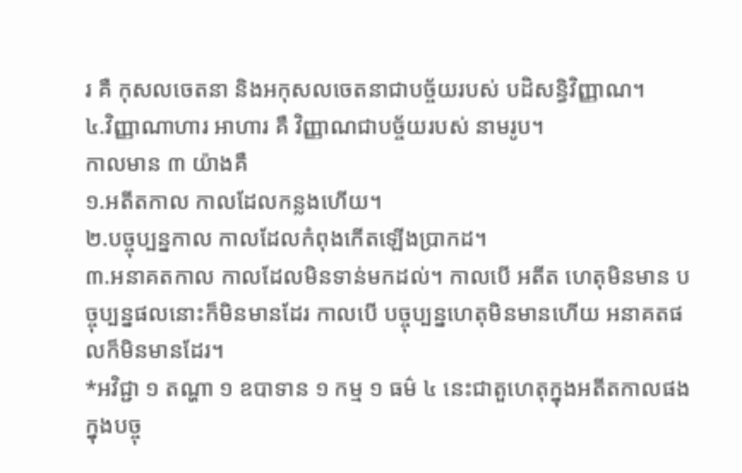រ គឺ កុសលចេតនា និងអកុសលចេតនាជាបច្ច័យរបស់ បដិសន្ធិវិញ្ញាណ។
៤.វិញ្ញាណាហារ អាហារ គឺ វិញ្ញាណជាបច្ច័យរបស់ នាមរូប។
កាលមាន ៣ យ៉ាងគឺ
១.អតីតកាល កាលដែលកន្លងហើយ។
២.បច្ចុប្បន្នកាល កាលដែលកំពុងកើតឡើងប្រាកដ។
៣.អនាគតកាល កាលដែលមិនទាន់មកដល់។ កាលបើ អតីត ហេតុមិនមាន បច្ចុប្បន្នផលនោះក៏មិនមានដែរ កាលបើ បច្ចុប្បន្នហេតុមិនមានហើយ អនាគតផលក៏មិនមានដែរ។
*អវិជ្ជា ១ តណ្ហា ១ ឧបាទាន ១ កម្ម ១ ធម៌ ៤ នេះជាតួហេតុក្នុងអតីតកាលផង ក្នុងបច្ចុ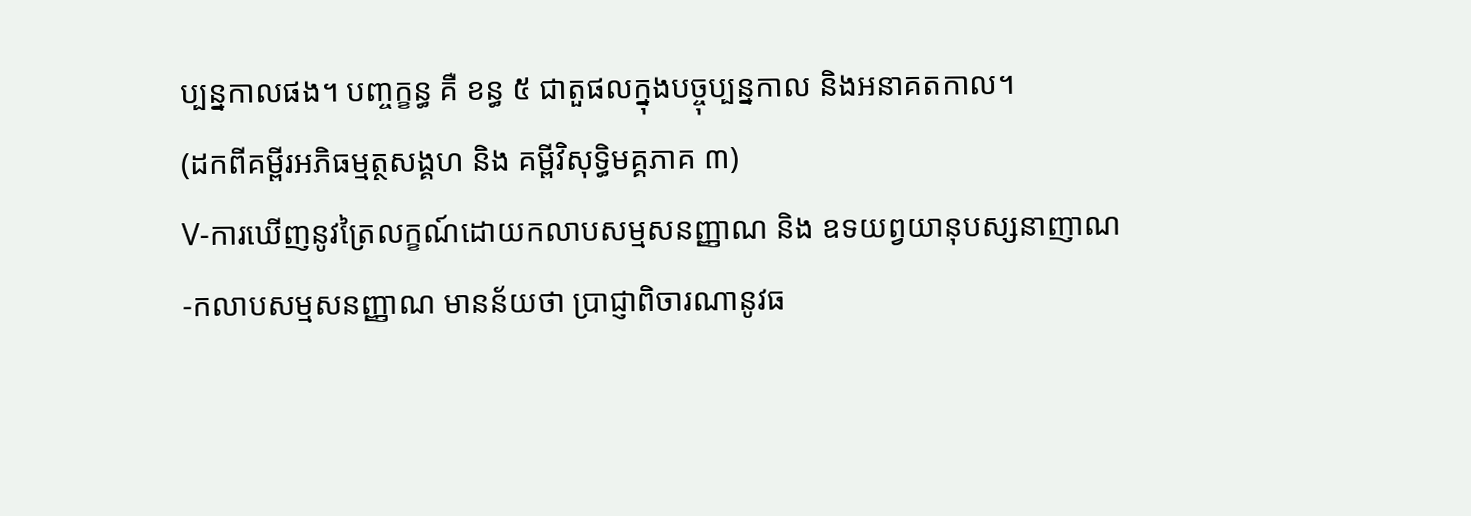ប្បន្នកាលផង។ បញ្ចក្ខន្ធ គឺ ខន្ធ ៥ ជាតួផលក្នុងបច្ចុប្បន្នកាល និងអនាគតកាល។
(ដកពីគម្ពីរអភិធម្មត្ថសង្គហ និង គម្ពីវិសុទ្ធិមគ្គភាគ ៣)
V-ការឃើញនូវត្រៃលក្ខណ៍ដោយកលាបសម្មសនញ្ញាណ និង ឧទយព្វយានុបស្សនាញាណ
‑កលាបសម្មសនញ្ញាណ មានន័យថា ប្រាជ្ញាពិចារណានូវធ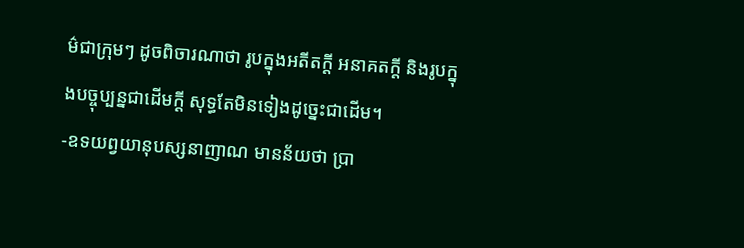ម៌ជាក្រុមៗ ដូចពិចារណាថា រូបក្នុងអតីតក្តី អនាគតក្តី និងរូបក្នុងបច្ចុប្បន្នជាដើមក្តី សុទ្ធតែមិនទៀងដូច្នេះជាដើម។
‑ឧទយព្វយានុបស្សនាញាណ មានន័យថា ប្រា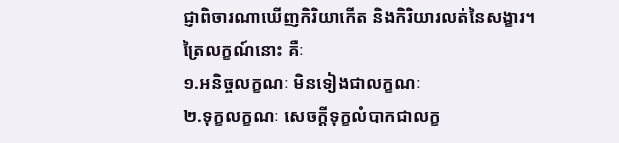ជ្ញាពិចារណាឃើញកិរិយាកើត និងកិរិយារលត់នៃសង្ខារ។
ត្រៃលក្ខណ៍នោះ គឺៈ
១.អនិច្ចលក្ខណៈ មិនទៀងជាលក្ខណៈ
២.ទុក្ខលក្ខណៈ សេចក្តីទុក្ខលំបាកជាលក្ខ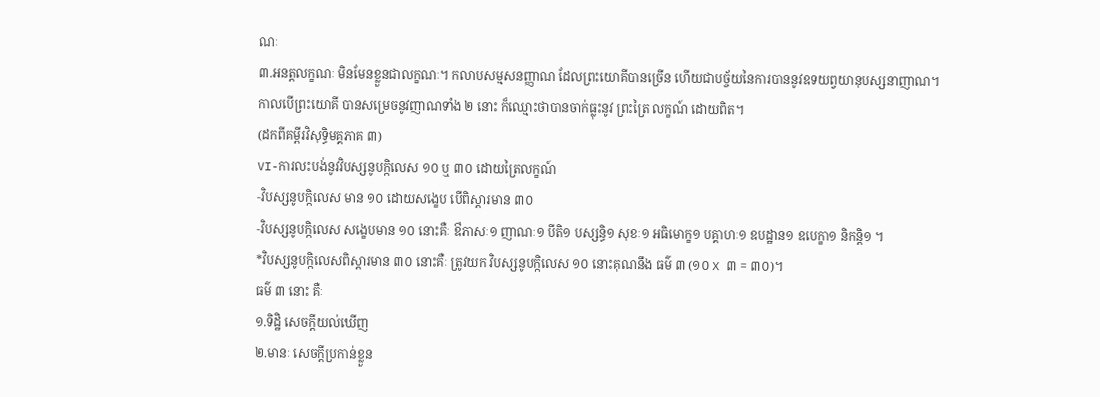ណៈ
៣.អនត្តលក្ខណៈ មិនមែនខ្លួនជាលក្ខណៈ។ កលាបសម្មសនញ្ញាណ ដែលព្រះយោគីបានច្រើន ហើយជាបច្ច័យនៃការបាននូវឧទយព្វយានុបស្សនាញាណ។
កាលបើព្រះយោគី បានសម្រេចនូវញាណទាំង ២ នោះ ក៏ឈ្មោះថាបានចាក់ធ្លុះនូវ ព្រះត្រៃ លក្ខណ៍ ដោយពិត។
(ដកពីគម្ពីរវិសុទ្ធិមគ្គភាគ ៣)
VI-ការលះបង់នូវវិបស្សនូបក្កិលេស ១០ ឬ ៣០ ដោយត្រៃលក្ខណ៍
‑វិបស្សនូបក្កិលេស មាន ១០ ដោយសង្ខេប បើពិស្តារមាន ៣០
‑វិបស្សនូបក្កិលេស សង្ខេបមាន ១០ នោះគឺៈ ឳភាសៈ១ ញាណៈ១ បីតិ១ បស្សន្ធិ១ សុខៈ១ អធិមោក្ខ១ បគ្គាហៈ១ ឧបដ្ឋាន១ ឧបេក្ខា១ និកន្តិ១ ។
*វិបស្សនូបក្កិលេសពិស្តារមាន ៣០ នោះគឺៈ ត្រូវយក វិបស្សនូបក្កិលេស ១០ នោះគុណនឹង ធម៌ ៣ (១០ X ៣ = ៣០)។
ធម៌ ៣ នោះ គឺៈ
១.ទិដ្ឋិ សេចក្តីយល់ឃើញ
២.មានៈ សេចក្តីប្រកាន់ខ្លួន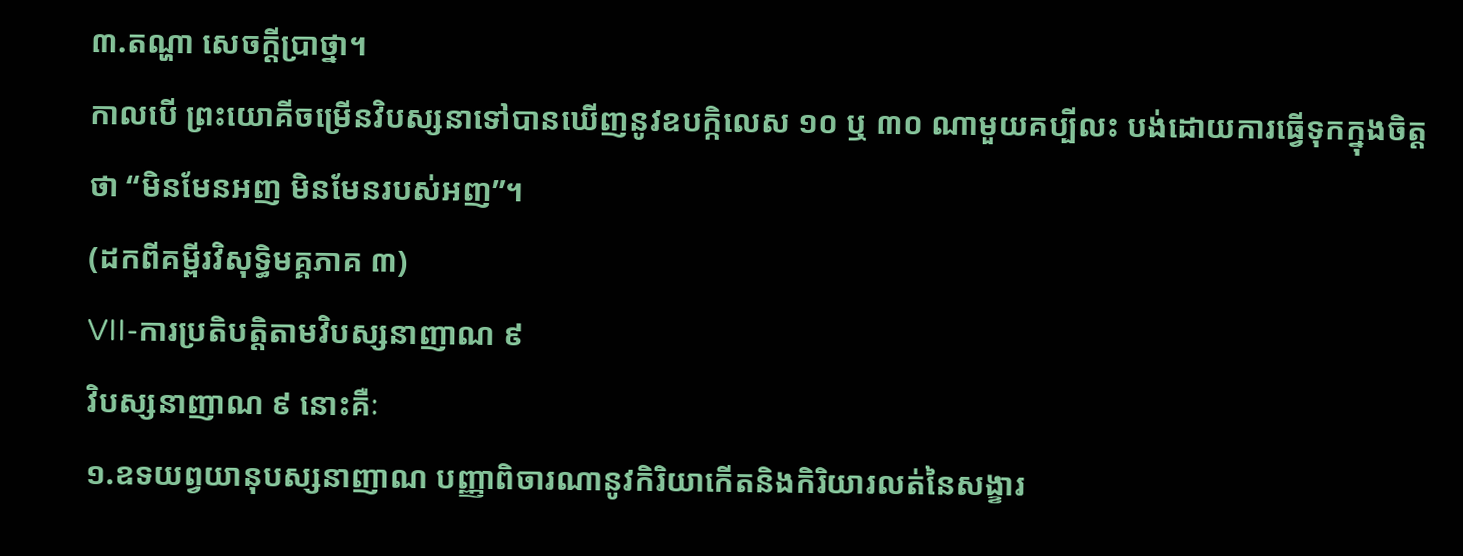៣.តណ្ហា សេចក្តីប្រាថ្នា។
កាលបើ ព្រះយោគីចម្រើនវិបស្សនាទៅបានឃើញនូវឧបក្កិលេស ១០ ឬ ៣០ ណាមួយគប្បីលះ បង់ដោយការធ្វើទុកក្នុងចិត្តថា “មិនមែនអញ មិនមែនរបស់អញ”។
(ដកពីគម្ពីរវិសុទ្ធិមគ្គភាគ ៣)
VII-ការប្រតិបត្តិតាមវិបស្សនាញាណ ៩
វិបស្សនាញាណ ៩ នោះគឺៈ
១.ឧទយព្វយានុបស្សនាញាណ បញ្ញាពិចារណានូវកិរិយាកើតនិងកិរិយារលត់នៃសង្ខារ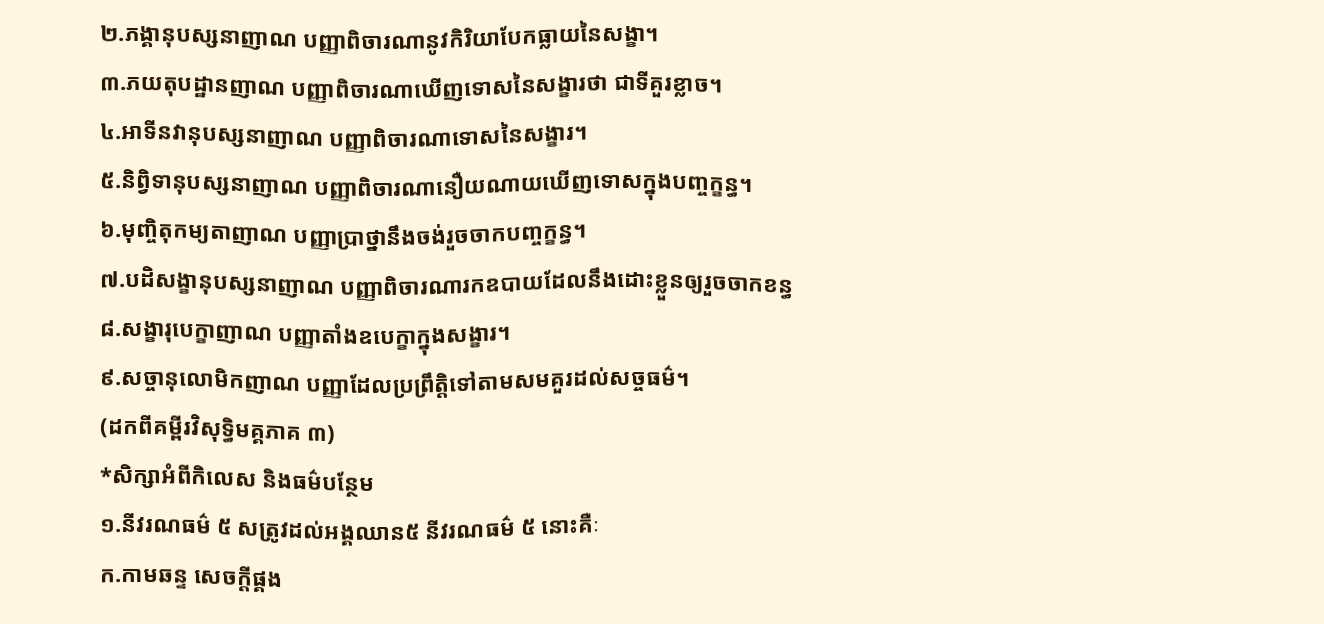២.ភង្គានុបស្សនាញាណ បញ្ញាពិចារណានូវកិរិយាបែកធ្លាយនៃសង្ខា។
៣.ភយតុបដ្ឋានញាណ បញ្ញាពិចារណាឃើញទោសនៃសង្ខារថា ជាទីគួរខ្លាច។
៤.អាទីនវានុបស្សនាញាណ បញ្ញាពិចារណាទោសនៃសង្ខារ។
៥.និព្វិទានុបស្សនាញាណ បញ្ញាពិចារណានឿយណាយឃើញទោសក្នុងបញ្ចក្ខន្ធ។
៦.មុញ្ចិតុកម្យតាញាណ បញ្ញាប្រាថ្នានឹងចង់រួចចាកបញ្ចក្ខន្ធ។
៧.បដិសង្ខានុបស្សនាញាណ បញ្ញាពិចារណារកឧបាយដែលនឹងដោះខ្លួនឲ្យរួចចាកខន្ធ
៨.សង្ខារុបេក្ខាញាណ បញ្ញាតាំងឧបេក្ខាក្នុងសង្ខារ។
៩.សច្ចានុលោមិកញាណ បញ្ញាដែលប្រព្រឹត្តិទៅតាមសមគួរដល់សច្ចធម៌។
(ដកពីគម្ពីរវិសុទ្ធិមគ្គភាគ ៣)
*សិក្សាអំពីកិលេស និងធម៌បន្ថែម
១.នីវរណធម៌ ៥ សត្រូវដល់អង្គឈាន៥ នីវរណធម៌ ៥ នោះគឺៈ
ក.កាមឆន្ទ សេចក្តីផ្គង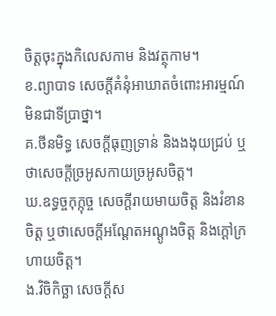ចិត្តចុះក្នុងកិលេសកាម និងវត្ថុកាម។
ខ.ព្យាបាទ សេចក្តីគំនុំអាឃាតចំពោះអារម្មណ៍មិនជាទីប្រាថ្នា។
គ.ថីនមិទ្ធ សេចក្តីធុញទ្រាន់ និងងងុយជ្រប់ ឬថាសេចក្តីច្រអូសកាយច្រអូសចិត្ត។
ឃ.ឧទ្ធច្ចកុក្កុច្ច សេចក្តីរាយមាយចិត្ត និងរំខានចិត្ត ឬថាសេចក្តីអណ្តែតអណ្តូងចិត្ត និងក្តៅក្រហាយចិត្ត។
ង.វិចិកិច្ឆា សេចក្តីស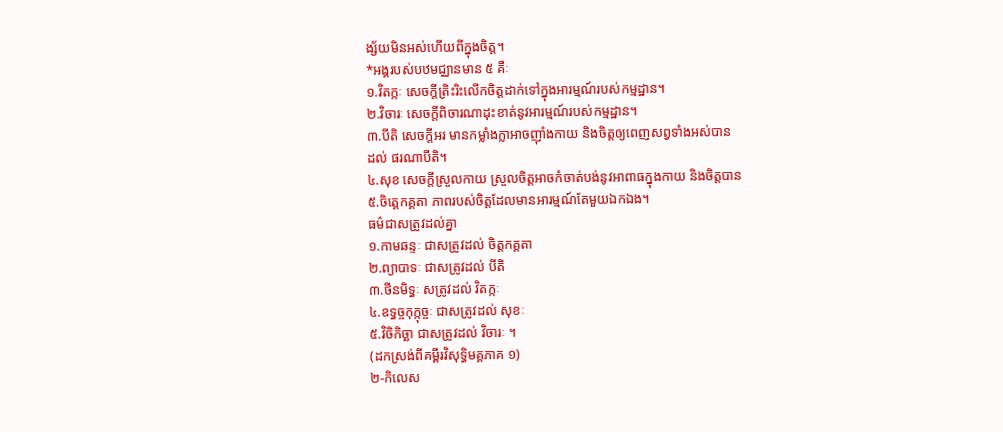ង្ស័យមិនអស់ហើយពីក្នុងចិត្ត។
*អង្គរបស់បឋមជ្ឈានមាន ៥ គឺៈ
១.វិតក្កៈ សេចក្តីត្រិះរិះលើកចិត្តដាក់ទៅក្នុងអារម្មណ៍របស់កម្មដ្ឋាន។
២.វិចារៈ សេចក្តីពិចារណាដុះខាត់នូវអារម្មណ៍របស់កម្មដ្ឋាន។
៣.បីតិ សេចក្តីអរ មានកម្លាំងក្លាអាចញ៉ាំងកាយ និងចិត្តឲ្យពេញសព្វទាំងអស់បាន
ដល់ ផរណាបីតិ។
៤.សុខ សេចក្តីស្រួលកាយ ស្រួលចិត្តអាចកំចាត់បង់នូវអាពាធក្នុងកាយ និងចិត្តបាន
៥.ចិត្តេកគ្គតា ភាពរបស់ចិត្តដែលមានអារម្មណ៍តែមួយឯកឯង។
ធម៌ជាសត្រូវដល់គ្នា
១.កាមឆន្ទៈ ជាសត្រូវដល់ ចិត្តកគ្គតា
២.ព្យាបាទៈ ជាសត្រូវដល់ បីតិ
៣.ថីនមិទ្ធៈ សត្រូវដល់ វិតក្កៈ
៤.ឧទ្ធច្ចកុក្កុច្ចៈ ជាសត្រូវដល់ សុខៈ
៥.វិចិកិច្ឆា ជាសត្រូវដល់ វិចារៈ ។
(ដកស្រង់ពីគម្ពីរវិសុទ្ធិមគ្គភាគ ១)
២‑កិលេស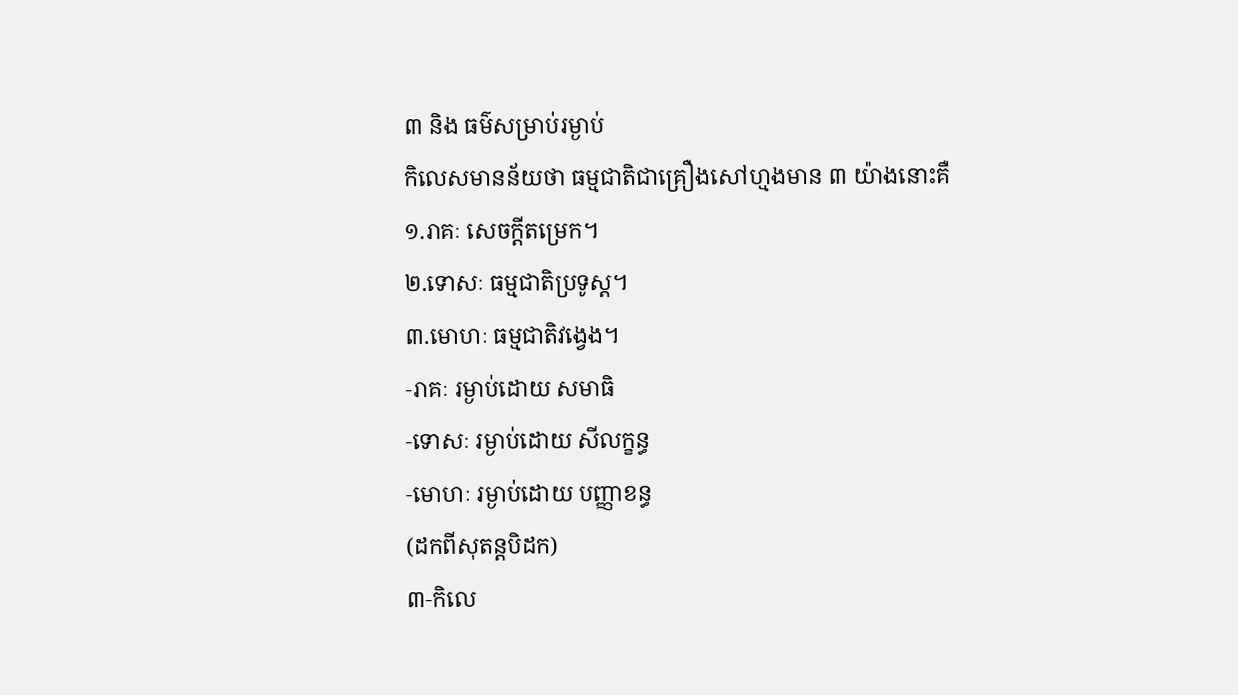៣ និង ធម៌សម្រាប់រម្ងាប់
កិលេសមានន័យថា ធម្មជាតិជាគ្រឿងសៅហ្មងមាន ៣ យ៉ាងនោះគឺ
១.រាគៈ សេចក្តីតម្រេក។
២.ទោសៈ ធម្មជាតិប្រទូស្ត។
៣.មោហៈ ធម្មជាតិវង្វេង។
‑រាគៈ រម្ងាប់ដោយ សមាធិ
‑ទោសៈ រម្ងាប់ដោយ សីលក្ខន្ធ
‑មោហៈ រម្ងាប់ដោយ បញ្ញាខន្ធ
(ដកពីសុតន្តបិដក)
៣‑កិលេ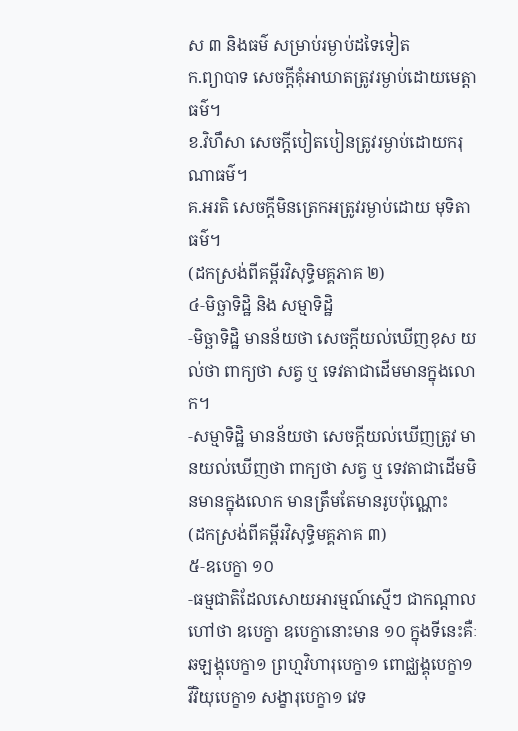ស ៣ និងធម៌ សម្រាប់រម្ងាប់ដទៃទៀត
ក.ព្យាបាទ សេចក្តីគុំអាឃាតត្រូវរម្ងាប់ដោយមេត្តាធម៌។
ខ.វិហឹសា សេចក្តីបៀតបៀនត្រូវរម្ងាប់ដោយករុណាធម៌។
គ.អរតិ សេចក្តីមិនត្រេកអត្រូវរម្ងាប់ដោយ មុទិតាធម៌។
(ដកស្រង់ពីគម្ពីរវិសុទ្ធិមគ្គភាគ ២)
៤‑មិច្ឆាទិដ្ឋិ និង សម្មាទិដ្ឋិ
‑មិច្ឆាទិដ្ឋិ មានន័យថា សេចក្តីយល់ឃើញខុស យល់ថា ពាក្យថា សត្វ ឬ ទេវតាជាដើមមានក្នុងលោក។
‑សម្មាទិដ្ឋិ មានន័យថា សេចក្តីយល់ឃើញត្រូវ មានយល់ឃើញថា ពាក្យថា សត្វ ឬ ទេវតាជាដើមមិនមានក្នុងលោក មានត្រឹមតែមានរូបប៉ុណ្ណោះ
(ដកស្រង់ពីគម្ពីរវិសុទ្ធិមគ្គភាគ ៣)
៥‑ឧបេក្ខា ១០
‑ធម្មជាតិដែលសោយអារម្មណ៍ស្មើៗ ជាកណ្តាលហៅថា ឧបេក្ខា ឧបេក្ខានោះមាន ១០ ក្នុងទីនេះគឺៈ ឆឡង្គុបេក្ខា១ ព្រហ្មវិហារុបេក្ខា១ ពោជ្ឈង្គុបេក្ខា១ វីវិយុបេក្ខា១ សង្ខារុបេក្ខា១ វេទ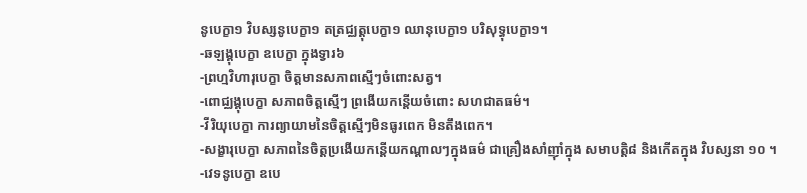នូបេក្ខា១ វិបស្សនូបេក្ខា១ តត្រជ្ឈត្តុបេក្ខា១ ឈានុបេក្ខា១ បរិសុទ្ធុបេក្ខា១។
‑ឆឡង្គុបេក្ខា ឧបេក្ខា ក្នុងទ្វារ៦
‑ព្រហ្មវិហារុបេក្ខា ចិត្តមានសភាពស្មើៗចំពោះសត្វ។
‑ពោជ្ឈង្គុបេក្ខា សភាពចិត្តស្មើៗ ព្រងើយកន្តើយចំពោះ សហជាតធម៌។
‑វីរិយុបេក្ខា ការព្យាយាមនៃចិត្តស្មើៗមិនធូរពេក មិនតឹងពេក។
‑សង្ខារុបេក្ខា សភាពនៃចិត្តប្រងើយកន្តើយកណ្តាលៗក្នុងធម៌ ជាគ្រឿងសាំញ៉ាំក្នុង សមាបត្តិ៨ និងកើតក្នុង វិបស្សនា ១០ ។
‑វេទនូបេក្ខា ឧបេ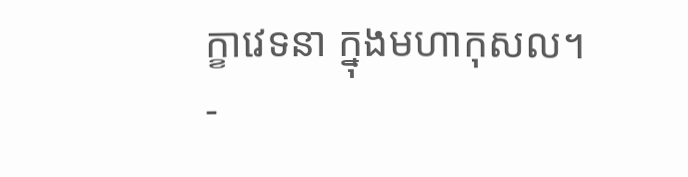ក្ខាវេទនា ក្នុងមហាកុសល។
‑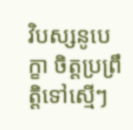វិបស្សនូបេក្ខា ចិត្តប្រព្រឹត្តិទៅស្មើៗ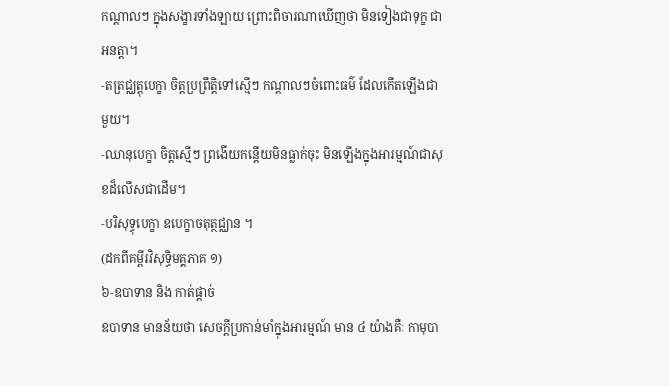កណ្តាលៗ ក្នុងសង្ខារទាំងឡាយ ព្រោះពិចារណាឃើញថា មិនទៀងជាទុក្ខ ជាអនត្តា។
‑តត្រជ្ឈត្តុបេក្ខា ចិត្តប្រព្រឹត្តិទៅស្មើៗ កណ្តាលៗចំពោះធម៌ ដែលកើតឡើងជាមួយ។
‑ឈានុបេក្ខា ចិត្តស្មើៗ ព្រងើយកន្តើយមិនធ្លាក់ចុះ មិនឡើងក្នុងអារម្មណ៍ជាសុខដ៏លើសជាដើម។
‑បរិសុទ្ធុបេក្ខា ឧបេក្ខាចតុត្ថជ្ឈាន ។
(ដកពីគម្ពីរវិសុទ្ធិមគ្គភាគ ១)
៦‑ឧបាទាន និង កាត់ផ្តាច់
ឧបាទាន មានន័យថា សេចក្តីប្រកាន់មាំក្នុងអារម្មណ៍ មាន ៤ យ៉ាងគឺៈ កាមុបា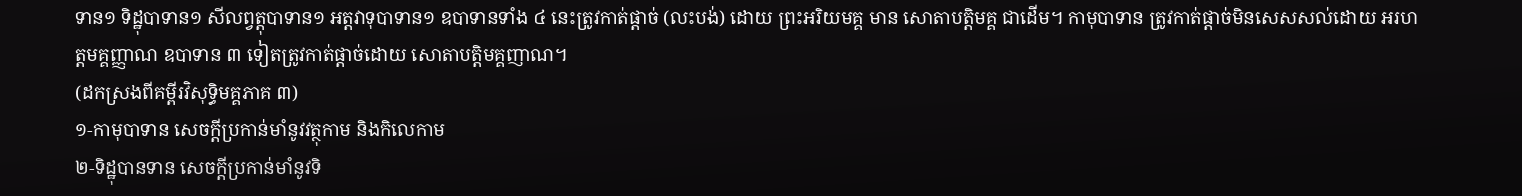ទាន១ ទិដ្ឋុបាទាន១ សីលព្វត្តុបាទាន១ អត្តវាទុបាទាន១ ឧបាទានទាំង ៤ នេះត្រូវកាត់ផ្តាច់ (លះបង់) ដោយ ព្រះអរិយមគ្គ មាន សោតាបត្តិមគ្គ ជាដើម។ កាមុបាទាន ត្រូវកាត់ផ្តាច់មិនសេសសល់ដោយ អរហត្តមគ្គញ្ញាណ ឧបាទាន ៣ ទៀតត្រូវកាត់ផ្តាច់ដោយ សោតាបត្តិមគ្គញាណ។
(ដកស្រងពីគម្ពីរវិសុទ្ធិមគ្គភាគ ៣)
១‑កាមុបាទាន សេចក្តីប្រកាន់មាំនូវវត្ថុកាម និងកិលេកាម
២‑ទិដ្ឋុបានទាន សេចក្តីប្រកាន់មាំនូវទិ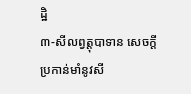ដ្ឋិ
៣‑សីលព្វត្តុបាទាន សេចក្តីប្រកាន់មាំនូវសី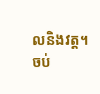លនិងវត្ត។
ចប់